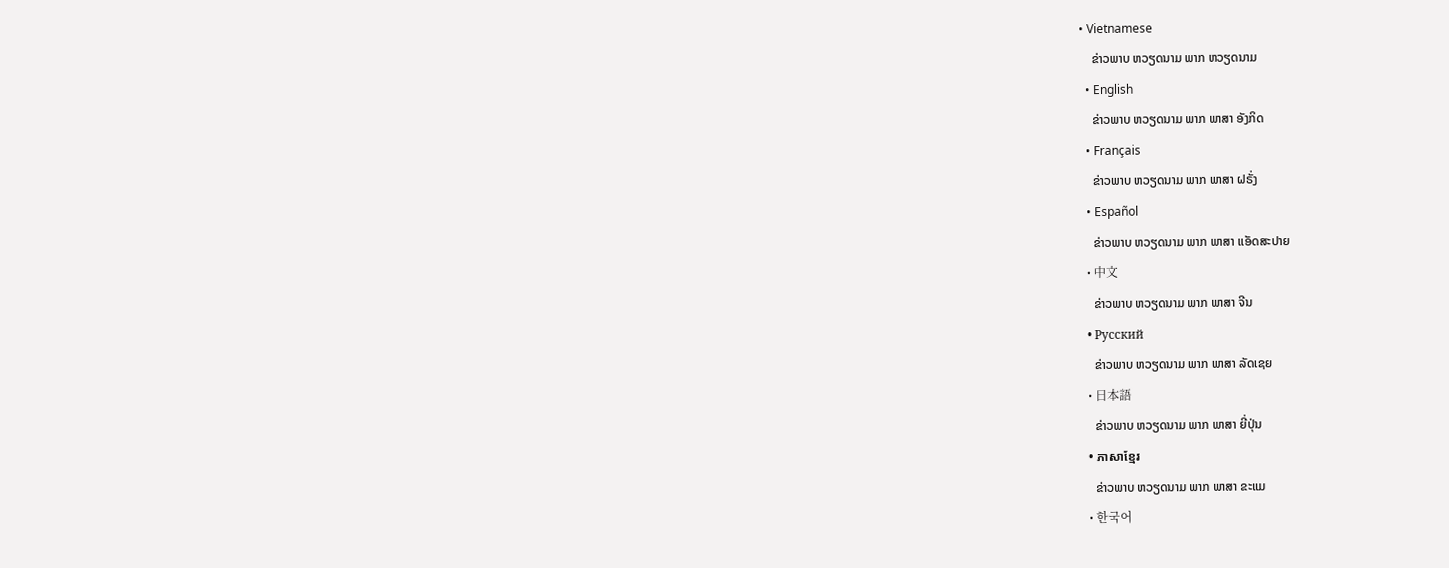• Vietnamese
    ຂ່າວພາບ ຫວຽດນາມ ພາກ ຫວຽດນາມ
  • English
    ຂ່າວພາບ ຫວຽດນາມ ພາກ ພາສາ ອັງກິດ
  • Français
    ຂ່າວພາບ ຫວຽດນາມ ພາກ ພາສາ ຝຣັ່ງ
  • Español
    ຂ່າວພາບ ຫວຽດນາມ ພາກ ພາສາ ແອັດສະປາຍ
  • 中文
    ຂ່າວພາບ ຫວຽດນາມ ພາກ ພາສາ ຈີນ
  • Русский
    ຂ່າວພາບ ຫວຽດນາມ ພາກ ພາສາ ລັດເຊຍ
  • 日本語
    ຂ່າວພາບ ຫວຽດນາມ ພາກ ພາສາ ຍີ່ປຸ່ນ
  • ភាសាខ្មែរ
    ຂ່າວພາບ ຫວຽດນາມ ພາກ ພາສາ ຂະແມ
  • 한국어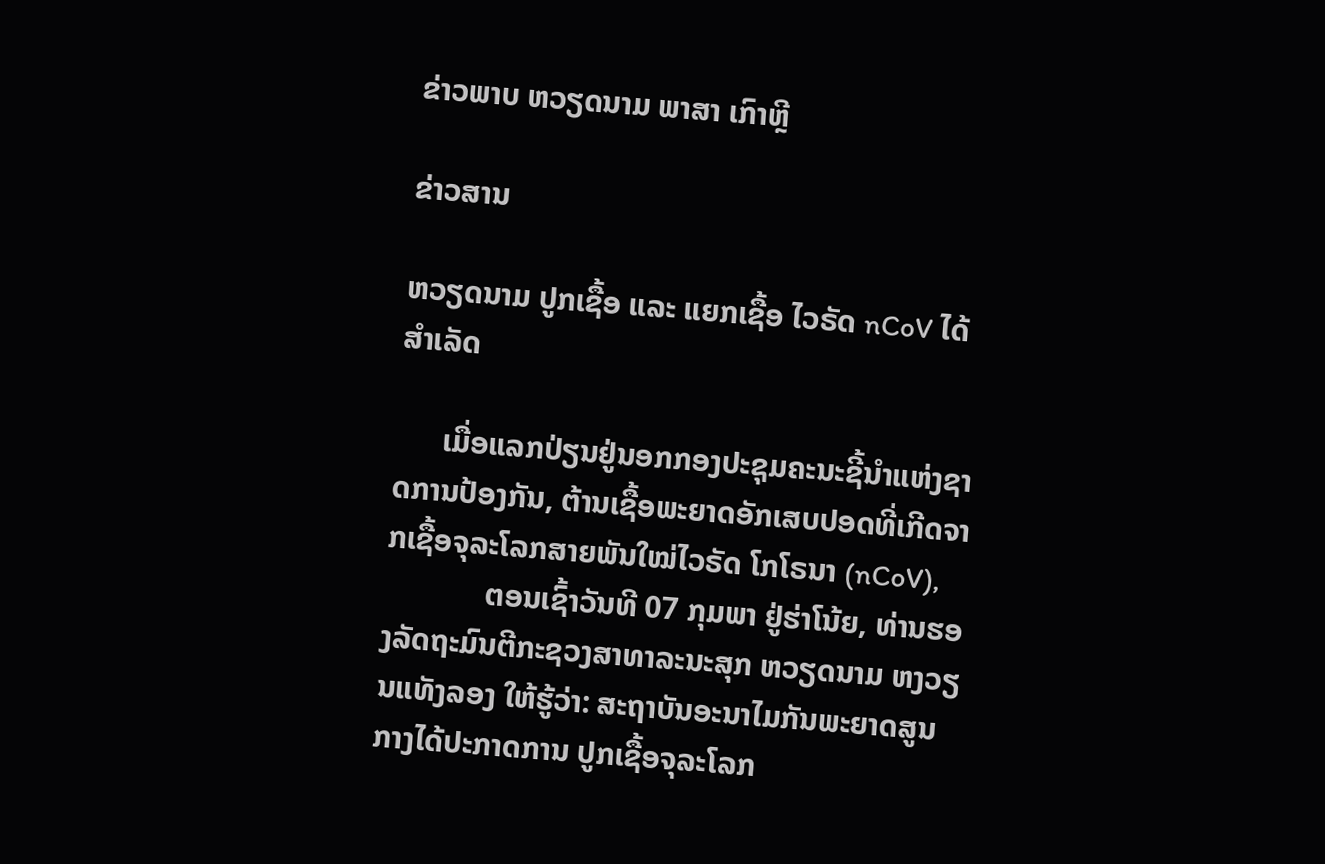ຂ່າວພາບ ຫວຽດນາມ ພາສາ ເກົາຫຼີ

ຂ່າວສານ

ຫວຽດນາມ ປູກເຊື້ອ ແລະ ແຍກເຊື້ອ ໄວຣັດ nCoV ໄດ້ສຳເລັດ

      ເມື່ອແລກປ່ຽນຢູ່ນອກກອງປະຊຸມຄະນະຊີ້ນຳແຫ່ງຊາດການປ້ອງກັນ, ຕ້ານເຊື້ອພະຍາດອັກເສບປອດທີ່ເກີດຈາກເຊື້ອຈຸລະໂລກສາຍພັນໃໝ່ໄວຣັດ ໂກໂຣນາ (nCoV),
             ຕອນເຊົ້າວັນທີ 07 ກຸມພາ ຢູ່ຮ່າໂນ້ຍ, ທ່ານຮອງລັດຖະມົນຕີກະຊວງສາທາລະນະສຸກ ຫວຽດນາມ ຫງວຽນແທັງລອງ ໃຫ້ຮູ້ວ່າ: ສະຖາບັນອະນາໄມກັນພະຍາດສູນກາງໄດ້ປະກາດການ ປູກເຊື້ອຈຸລະໂລກ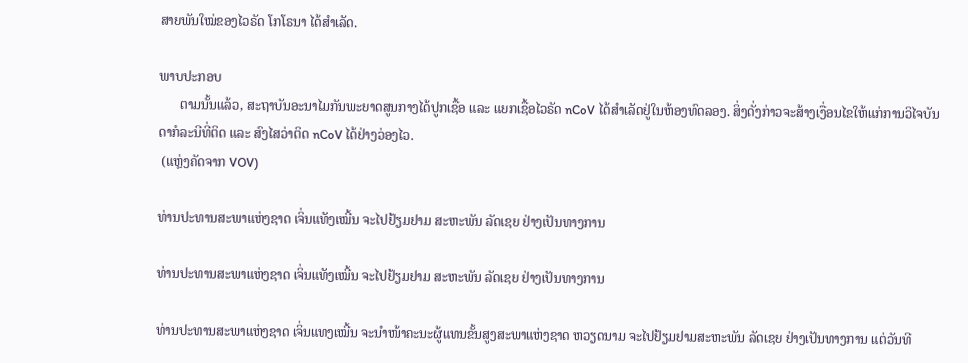ສາຍພັນໃໝ່ຂອງໄວຣັດ ໂກໂຣນາ ໄດ້ສຳເລັດ.

ພາບປະກອບ
      ຕາມນັ້ນແລ້ວ, ສະຖາບັນອະນາໄມກັນພະຍາດສູນກາງໄດ້ປູກເຊື້ອ ແລະ ແຍກເຊື້ອໄວຣັດ nCoV ໄດ້ສຳເລັດຢູ່ໃນຫ້ອງທົດລອງ. ສິ່ງດັ່ງກ່າວຈະສ້າງເງື່ອນໄຂໃຫ້ແກ່ການວິໄຈບັນດາກໍລະນີທີ່ຕິດ ແລະ ສົງໄສວ່າຕິດ nCoV ໄດ້ຢ່າງວ່ອງໄວ.
 (ແຫຼ່ງຄັດຈາກ VOV)

ທ່ານປະທານສະພາແຫ່ງຊາດ ເຈິ່ນແທັງເໝີ້ນ ຈະໄປຢ້ຽມຢາມ ສະຫະພັນ ລັດເຊຍ ຢ່າງເປັນທາງການ

ທ່ານປະທານສະພາແຫ່ງຊາດ ເຈິ່ນແທັງເໝີ້ນ ຈະໄປຢ້ຽມຢາມ ສະຫະພັນ ລັດເຊຍ ຢ່າງເປັນທາງການ

ທ່ານປະທານສະພາແຫ່ງຊາດ ເຈິ່ນແທງເໝີ້ນ ຈະນຳໜ້າຄະນະຜູ້ແທນຂັ້ນສູງສະພາແຫ່ງຊາດ ຫວຽດນາມ ຈະໄປຢ້ຽມຢາມສະຫະພັນ ລັດເຊຍ ຢ່າງເປັນທາງການ ແຕ່ວັນທີ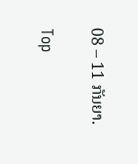08 – 11 ກັນຍາ.

Top